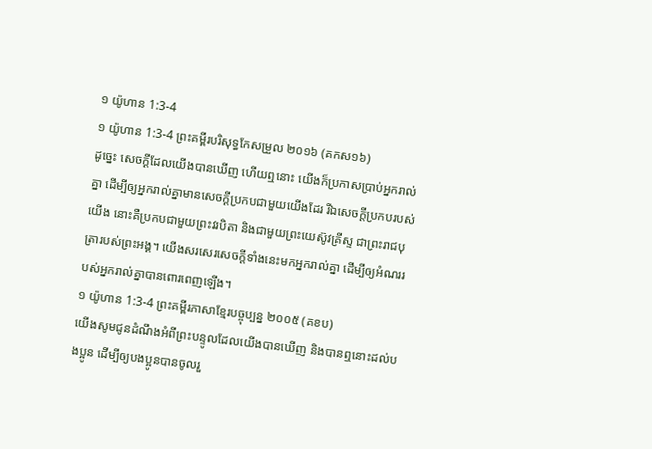១ យ៉ូហាន 1:3-4
១ យ៉ូហាន 1:3-4 ព្រះគម្ពីរបរិសុទ្ធកែសម្រួល ២០១៦ (គកស១៦)
ដូច្នេះ សេចក្ដីដែលយើងបានឃើញ ហើយឮនោះ យើងក៏ប្រកាសប្រាប់អ្នករាល់គ្នា ដើម្បីឲ្យអ្នករាល់គ្នាមានសេចក្ដីប្រកបជាមួយយើងដែរ រីឯសេចក្ដីប្រកបរបស់យើង នោះគឺប្រកបជាមួយព្រះវរបិតា និងជាមួយព្រះយេស៊ូវគ្រីស្ទ ជាព្រះរាជបុត្រារបស់ព្រះអង្គ។ យើងសរសេរសេចក្ដីទាំងនេះមកអ្នករាល់គ្នា ដើម្បីឲ្យអំណររបស់អ្នករាល់គ្នាបានពោរពេញឡើង។
១ យ៉ូហាន 1:3-4 ព្រះគម្ពីរភាសាខ្មែរបច្ចុប្បន្ន ២០០៥ (គខប)
យើងសូមជូនដំណឹងអំពីព្រះបន្ទូលដែលយើងបានឃើញ និងបានឮនោះដល់បងប្អូន ដើម្បីឲ្យបងប្អូនបានចូលរួ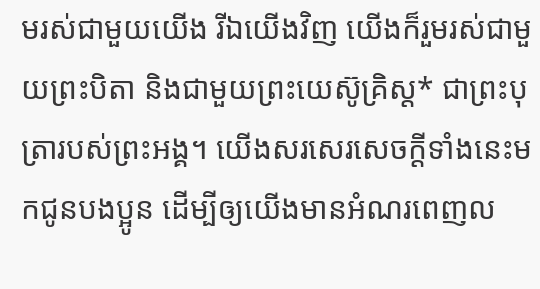មរស់ជាមួយយើង រីឯយើងវិញ យើងក៏រួមរស់ជាមួយព្រះបិតា និងជាមួយព្រះយេស៊ូគ្រិស្ត* ជាព្រះបុត្រារបស់ព្រះអង្គ។ យើងសរសេរសេចក្ដីទាំងនេះមកជូនបងប្អូន ដើម្បីឲ្យយើងមានអំណរពេញល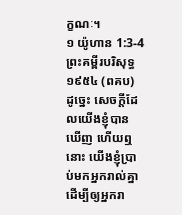ក្ខណៈ។
១ យ៉ូហាន 1:3-4 ព្រះគម្ពីរបរិសុទ្ធ ១៩៥៤ (ពគប)
ដូច្នេះ សេចក្ដីដែលយើងខ្ញុំបានឃើញ ហើយឮនោះ យើងខ្ញុំប្រាប់មកអ្នករាល់គ្នា ដើម្បីឲ្យអ្នករា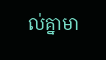ល់គ្នាមា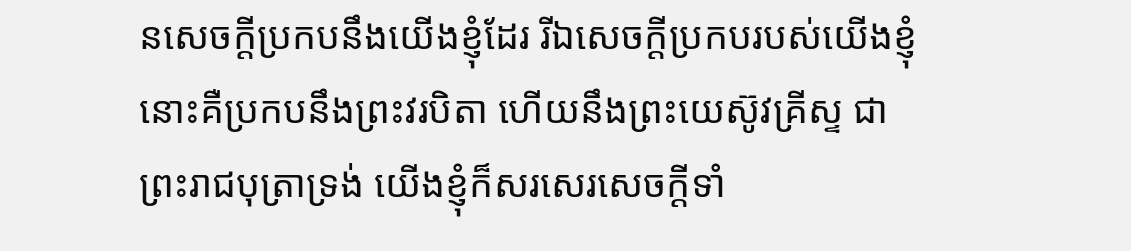នសេចក្ដីប្រកបនឹងយើងខ្ញុំដែរ រីឯសេចក្ដីប្រកបរបស់យើងខ្ញុំ នោះគឺប្រកបនឹងព្រះវរបិតា ហើយនឹងព្រះយេស៊ូវគ្រីស្ទ ជាព្រះរាជបុត្រាទ្រង់ យើងខ្ញុំក៏សរសេរសេចក្ដីទាំ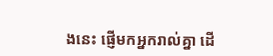ងនេះ ផ្ញើមកអ្នករាល់គ្នា ដើ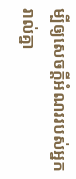ម្បីឲ្យសេចក្ដីអំណររបស់អ្នករាល់គ្នា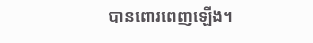បានពោរពេញឡើង។